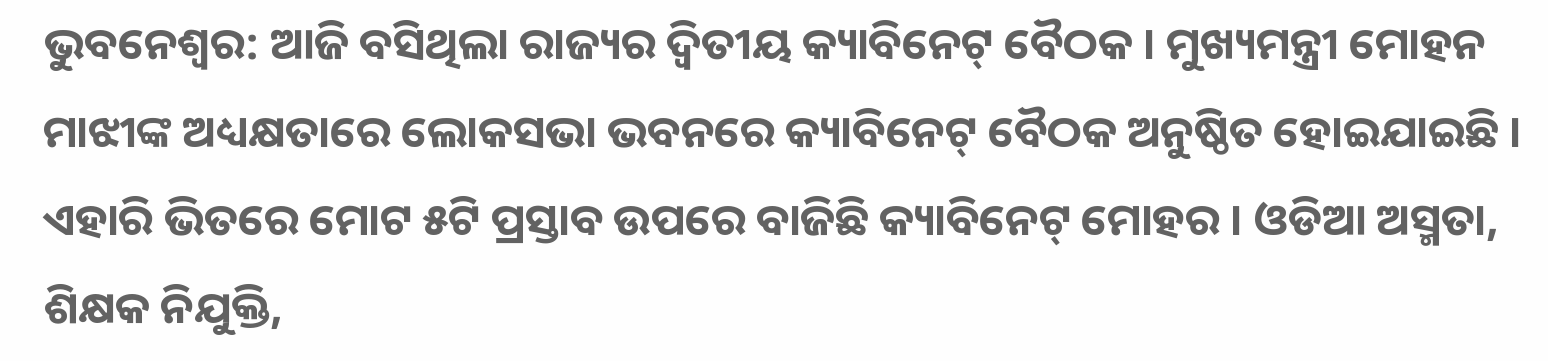ଭୁବନେଶ୍ବର: ଆଜି ବସିଥିଲା ରାଜ୍ୟର ଦ୍ବିତୀୟ କ୍ୟାବିନେଟ୍ ବୈଠକ । ମୁଖ୍ୟମନ୍ତ୍ରୀ ମୋହନ ମାଝୀଙ୍କ ଅଧ୍ୟକ୍ଷତାରେ ଲୋକସଭା ଭବନରେ କ୍ୟାବିନେଟ୍ ବୈଠକ ଅନୁଷ୍ଠିତ ହୋଇଯାଇଛି । ଏହାରି ଭିତରେ ମୋଟ ୫ଟି ପ୍ରସ୍ତାବ ଉପରେ ବାଜିଛି କ୍ୟାବିନେଟ୍ ମୋହର । ଓଡିଆ ଅସ୍ମତା, ଶିକ୍ଷକ ନିଯୁକ୍ତି,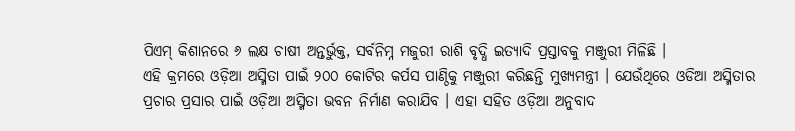ପିଏମ୍ କିଶାନରେ ୬ ଲକ୍ଷ ଚାଷୀ ଅନ୍ତର୍ଭୁକ୍ତ, ସର୍ବନିମ୍ନ ମଜୁରୀ ରାଶି ବୃଦ୍ଧି ଇତ୍ୟାଦି ପ୍ରସ୍ତାବକୁ ମଞ୍ଜୁରୀ ମିଳିଛି ।
ଏହି କ୍ରମରେ ଓଡ଼ିଆ ଅସ୍ମିତା ପାଇଁ ୨୦୦ କୋଟିର କର୍ପସ ପାଣ୍ଠିକୁ ମଞ୍ଜୁରୀ କରିଛନ୍ତି ମୁଖ୍ୟମନ୍ତ୍ରୀ । ଯେଉଁଥିରେ ଓଡିଆ ଅସ୍ମିତାର ପ୍ରଚାର ପ୍ରସାର ପାଇଁ ଓଡ଼ିଆ ଅସ୍ମିତା ଭବନ ନିର୍ମାଣ କରାଯିବ । ଏହା ସହିତ ଓଡ଼ିଆ ଅନୁବାଦ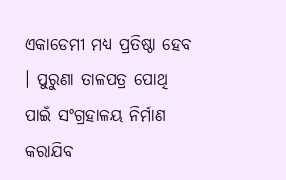ଏକାଡେମୀ ମଧ୍ୟ ପ୍ରତିଷ୍ଠା ହେବ । ପୁରୁଣା ତାଳପତ୍ର ପୋଥି ପାଇଁ ସଂଗ୍ରହାଳୟ ନିର୍ମାଣ କରାଯିବ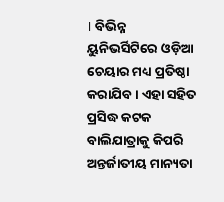। ବିଭିନ୍ନ ୟୁନିଭର୍ସିଟିରେ ଓଡ଼ିଆ ଚେୟାର ମଧ୍ୟ ପ୍ରତିଷ୍ଠା କରାଯିବ । ଏହା ସହିତ ପ୍ରସିଦ୍ଧ କଟକ ବାଲିଯାତ୍ରାକୁ କିପରି ଅନ୍ତର୍ଜାତୀୟ ମାନ୍ୟତା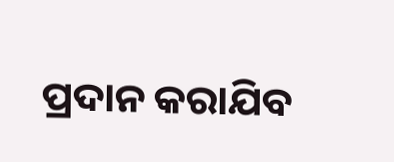ପ୍ରଦାନ କରାଯିବ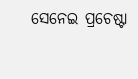ସେନେଇ ପ୍ରଚେଷ୍ଟା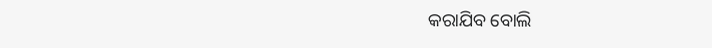କରାଯିବ ବୋଲି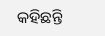କହିଛନ୍ତି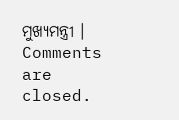ମୁଖ୍ୟମନ୍ତ୍ରୀ ।
Comments are closed.